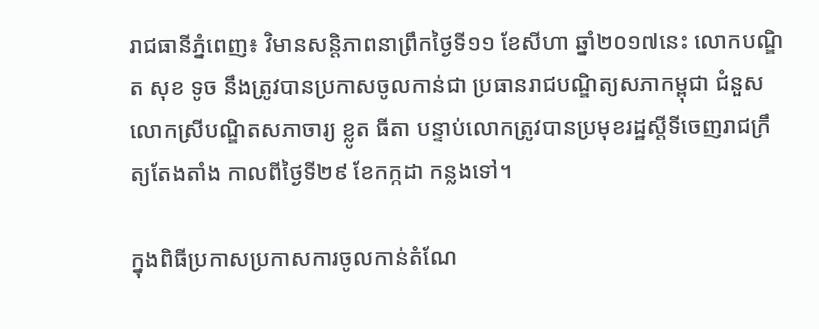រាជធានីភ្នំពេញ៖ វិមានសន្តិភាពនាព្រឹកថ្ងៃទី១១ ខែសីហា ឆ្នាំ២០១៧នេះ លោកបណ្ឌិត សុខ ទូច នឹងត្រូវបានប្រកាសចូលកាន់ជា ប្រធានរាជបណ្ឌិត្យសភាកម្ពុជា ជំនួសលោកស្រីបណ្ឌិតសភាចារ្យ ខ្លូត ធីតា បន្ទាប់លោកត្រូវបានប្រមុខរដ្ឋស្តីទីចេញរាជក្រឹត្យតែងតាំង កាលពីថ្ងៃទី២៩ ខែកក្កដា កន្លងទៅ។

ក្នុងពិធីប្រកាសប្រកាសការចូលកាន់តំណែ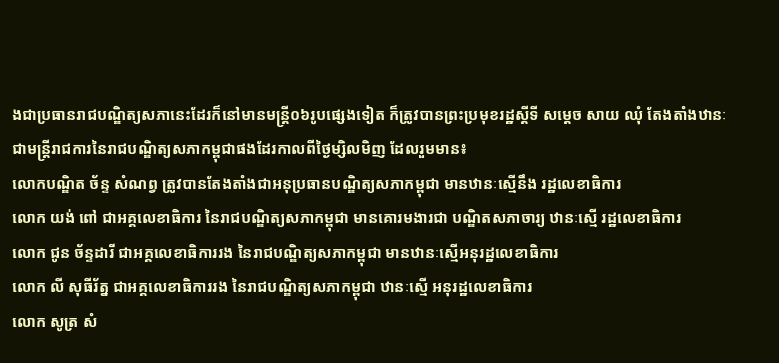ងជាប្រធានរាជបណ្ឌិត្យសភានេះដែរក៏នៅមានមន្រ្តី០៦រូបផ្សេងទៀត ក៏ត្រូវបានព្រះប្រមុខរដ្ឋស្តីទី សម្តេច សាយ ឈុំ តែងតាំងឋានៈជាមន្រ្តីរាជការនៃរាជបណ្ឌិត្យសភាកម្ពុជាផងដែរកាលពីថ្ងៃម្សិលមិញ ដែលរួមមាន៖
លោកបណ្ឌិត ច័ន្ទ សំណព្វ ត្រូវបានតែងតាំងជាអនុប្រធានបណ្ឌិត្យសភាកម្ពុជា មានឋានៈស្មើនឹង រដ្ឋលេខាធិការ
លោក យង់ ពៅ ជាអគ្គលេខាធិការ នៃរាជបណ្ឌិត្យសភាកម្ពុជា មានគោរមងារជា បណ្ឌិតសភាចារ្យ ឋានៈស្មើ រដ្ឋលេខាធិការ
លោក ជូន ច័ន្ទដារី ជាអគ្គលេខាធិការរង នៃរាជបណ្ឌិត្យសភាកម្ពុជា មានឋានៈស្មើអនុរដ្ឋលេខាធិការ
លោក លី សុធីរ័ត្ន ជាអគ្គលេខាធិការរង នៃរាជបណ្ឌិត្យសភាកម្ពុជា ឋានៈស្មើ អនុរដ្ឋលេខាធិការ
លោក សូត្រ សំ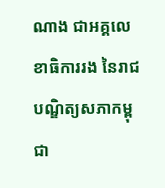ណាង ជាអគ្គលេខាធិការរង នៃរាជបណ្ឌិត្យសភាកម្ពុជា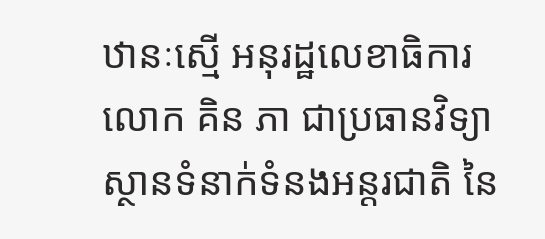ឋានៈស្មើ អនុរដ្ឋលេខាធិការ
លោក គិន ភា ជាប្រធានវិទ្យាស្ថានទំនាក់ទំនងអន្ដរជាតិ នៃ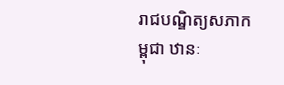រាជបណ្ឌិត្យសភាកម្ពុជា ឋានៈ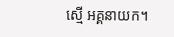ស្មើ អគ្គនាយក។